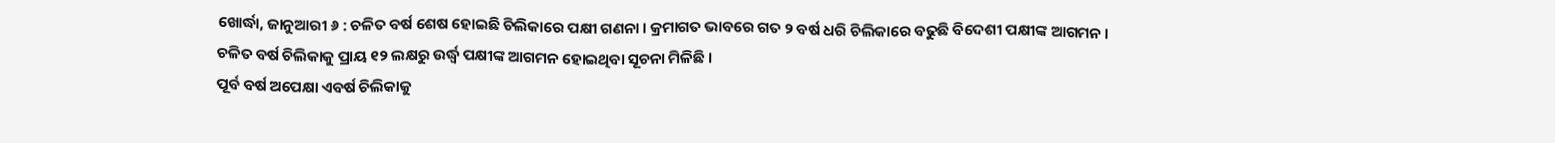ଖୋର୍ଦ୍ଧା, ଜାନୁଆରୀ ୬ : ଚଳିତ ବର୍ଷ ଶେଷ ହୋଇଛି ଚିଲିକାରେ ପକ୍ଷୀ ଗଣନା । କ୍ରମାଗତ ଭାବରେ ଗତ ୨ ବର୍ଷ ଧରି ଚିଲିକାରେ ବଢୁଛି ବିଦେଶୀ ପକ୍ଷୀଙ୍କ ଆଗମନ । ଚଳିତ ବର୍ଷ ଚିଲିକାକୁ ପ୍ରାୟ ୧୨ ଲକ୍ଷରୁ ଉର୍ଦ୍ଧ୍ୱ ପକ୍ଷୀଙ୍କ ଆଗମନ ହୋଇଥିବା ସୂଚନା ମିଳିଛି ।
ପୂର୍ବ ବର୍ଷ ଅପେକ୍ଷା ଏବର୍ଷ ଚିଲିକାକୁ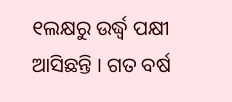୧ଲକ୍ଷରୁ ଉର୍ଦ୍ଧ୍ୱ ପକ୍ଷୀ ଆସିଛନ୍ତି । ଗତ ବର୍ଷ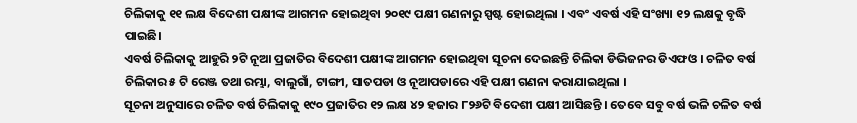ଚିଲିକାକୁ ୧୧ ଲକ୍ଷ ବିଦେଶୀ ପକ୍ଷୀଙ୍କ ଆଗମନ ହୋଇଥିବା ୨୦୧୯ ପକ୍ଷୀ ଗଣନାରୁ ସ୍ପଷ୍ଟ ହୋଇଥିଲା । ଏବଂ ଏବର୍ଷ ଏହି ସଂଖ୍ୟା ୧୨ ଲକ୍ଷକୁ ବୃଦ୍ଧି ପାଇଛି।
ଏବର୍ଷ ଚିଲିକାକୁ ଆହୁରି ୨ଟି ନୂଆ ପ୍ରଜାତିର ବିଦେଶୀ ପକ୍ଷୀଙ୍କ ଆଗମନ ହୋଇଥିବା ସୂଚନା ଦେଇଛନ୍ତି ଚିଲିକା ଡିଭିଜନର ଡିଏଫଓ । ଚଳିତ ବର୍ଷ ଚିଲିକାର ୫ ଟି ରେଞ୍ଜ ତଥା ରମ୍ଭା, ବାଲୁଗାଁ, ଟାଙ୍ଗୀ, ସାତପଡା ଓ ନୂଆପଡାରେ ଏହି ପକ୍ଷୀ ଗଣନା କରାଯାଇଥିଲା ।
ସୂଚନା ଅନୁସାରେ ଚଳିତ ବର୍ଷ ଚିଲିକାକୁ ୧୯୦ ପ୍ରଜାତିର ୧୨ ଲକ୍ଷ ୪୨ ହଜାର ୮୨୬ଟି ବିଦେଶୀ ପକ୍ଷୀ ଆସିଛନ୍ତି । ତେବେ ସବୁ ବର୍ଷ ଭଳି ଚଳିତ ବର୍ଷ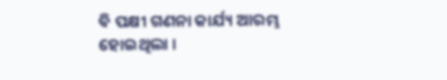ବି ପକ୍ଷୀ ଗଣନା କାର୍ଯ୍ୟ ଆରମ୍ଭ ହୋଇଥିଲା ।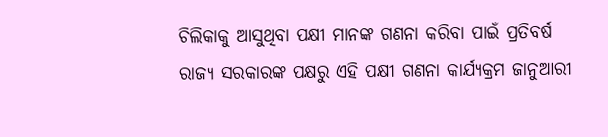ଚିଲିକାକୁ ଆସୁଥିବା ପକ୍ଷୀ ମାନଙ୍କ ଗଣନା କରିବା ପାଇଁ ପ୍ରତିବର୍ଷ ରାଜ୍ୟ ସରକାରଙ୍କ ପକ୍ଷରୁ ଏହି ପକ୍ଷୀ ଗଣନା କାର୍ଯ୍ୟକ୍ରମ ଜାନୁଆରୀ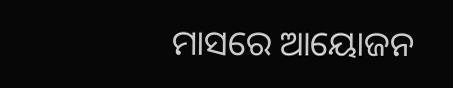ମାସରେ ଆୟୋଜନ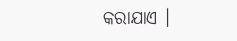କରାଯାଏ ।